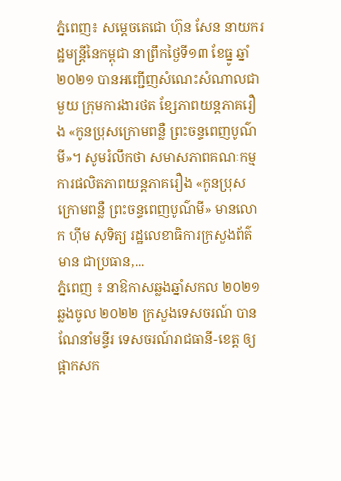ភ្នំពេញ៖ សម្ដេចតេជោ ហ៊ុន សែន នាយករដ្ឋមន្ដ្រីនៃកម្ពុជា នាព្រឹកថ្ងៃទី១៣ ខែធ្នូ ឆ្នាំ២០២១ បានអញ្ជើញសំណេះសំណាលជាមួយ ក្រុមការងារថត ខ្សែភាពយន្ដភាគរឿង «កូនប្រុសក្រោមពន្លឺ ព្រះចន្ទពេញបូណ៌មី»។ សូមរំលឹកថា សមាសភាពគណៈកម្មការផលិតភាពយន្តភាគរឿង «កូនប្រុសក្រោមពន្លឺ ព្រះចន្ទពេញបូណ៌មី» មានលោក ហ៊ីម សុទិត្យ រដ្ឋលេខាធិការក្រសួងព័ត៌មាន ជាប្រធាន,...
ភ្នំពេញ ៖ នាឱកាសឆ្លងឆ្នាំសកល ២០២១ ឆ្លងចូល ២០២២ ក្រសួងទេសចរណ៍ បានណែនាំមន្ទីរ ទេសចរណ៍រាជធានី-ខេត្ត ឲ្យផ្អាកសក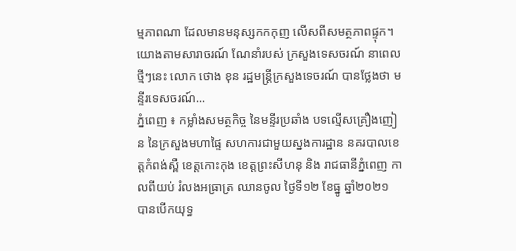ម្មភាពណា ដែលមានមនុស្សកកកុញ លើសពីសមត្ថភាពផ្ទុក។ យោងតាមសារាចរណ៍ ណែនាំរបស់ ក្រសួងទេសចរណ៍ នាពេលថ្មីៗនេះ លោក ថោង ខុន រដ្ឋមន្ដ្រីក្រសួងទេចរណ៍ បានថ្លែងថា មន្ទីរទេសចរណ៍...
ភ្នំពេញ ៖ កម្លាំងសមត្ថកិច្ច នៃមន្ទីរប្រឆាំង បទល្មើសគ្រឿងញៀន នៃក្រសួងមហាផ្ទៃ សហការជាមួយស្នងការដ្ឋាន នគរបាលខេត្តកំពង់ស្ពឺ ខេត្តកោះកុង ខេត្តព្រះសីហនុ និង រាជធានីភ្នំពេញ កាលពីយប់ រំលងអធ្រាត្រ ឈានចូល ថ្ងៃទី១២ ខែធ្នូ ឆ្នាំ២០២១ បានបើកយុទ្ធ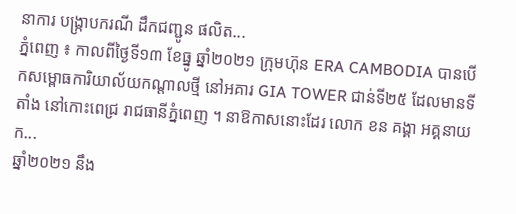នាការ បង្ក្រាបករណី ដឹកជញ្ជូន ផលិត...
ភ្នំពេញ ៖ កាលពីថ្ងៃទី១៣ ខែធ្នូ ឆ្នាំ២០២១ ក្រុមហ៊ុន ERA CAMBODIA បានបើកសម្ពោធការិយាល័យកណ្តាលថ្មី នៅអគារ GIA TOWER ជាន់ទី២៥ ដែលមានទីតាំង នៅកោះពេជ្រ រាជធានីភ្នំពេញ ។ នាឱកាសនោះដែរ លោក ខន គង្គា អគ្គនាយក...
ឆ្នាំ២០២១ នឹង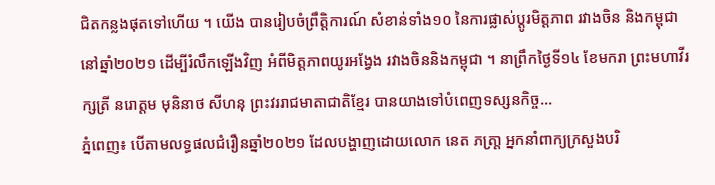ជិតកន្លងផុតទៅហើយ ។ យើង បានរៀបចំព្រឹត្តិការណ៍ សំខាន់ទាំង១០ នៃការផ្លាស់ប្តូរមិត្តភាព រវាងចិន និងកម្ពុជា នៅឆ្នាំ២០២១ ដើម្បីរំលឹកឡើងវិញ អំពីមិត្តភាពយូរអង្វែង រវាងចិននិងកម្ពុជា ។ នាព្រឹកថ្ងៃទី១៤ ខែមករា ព្រះមហាវីរក្សត្រី នរោត្តម មុនិនាថ សីហនុ ព្រះវររាជមាតាជាតិខ្មែរ បានយាងទៅបំពេញទស្សនកិច្ច...
ភ្នំពេញ៖ បើតាមលទ្ធផលជំរឿនឆ្នាំ២០២១ ដែលបង្ហាញដោយលោក នេត ភត្រា្ត អ្នកនាំពាក្យក្រសួងបរិ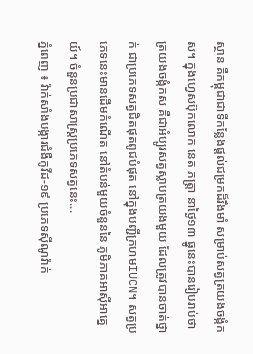ស្ថាន គឺកម្ពុជាជាទីកន្លែងផ្តល់ជម្រកដ៏រឹងមាំ សម្រាប់សត្វត្រយងចង្កំកស។ ក្នុងហ្វេសប៊ុកលោក នេត ភត្រ្តា នាថ្ងៃ១៣ ធ្នូនេះបានរៀបរាប់ថា ត្រយងចង្កំកស គឺជាអំប្បូរសត្វស្លាបត្រយងមួយ ដែលត្រូវបានចាត់ថ្នាក់ ជាប្រភេទសត្វជិតផុតពូជបំផុត នៅក្នុងបញ្ជីក្រហមIUCN។ សត្វប្រភេទនេះមានដើមកំណើត នៅតំបន់មួយចំនួននៃ ភូមិភាគអាស៊ីអាគ្នេយ៍។ ចំនួនប្រជាសាស្រ្តប្រភេទសត្វនេះ...
ភ្នំពេញ ៖ វ៉ាក់សាំងបង្ការជំងឺកូវីដ-១៩ ប្រភេទស៊ីណូវ៉ាក់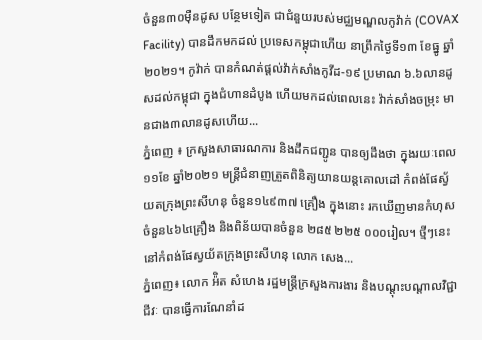ចំនួន៣០ម៉ឺនដូស បន្ថែមទៀត ជាជំនួយរបស់មជ្ឈមណ្ឌលកូវ៉ាក់ (COVAX Facility) បានដឹកមកដល់ ប្រទេសកម្ពុជាហើយ នាព្រឹកថ្ងៃទី១៣ ខែធ្នូ ឆ្នាំ២០២១។ កូវ៉ាក់ បានកំណត់ផ្តល់វ៉ាក់សាំងកូវីដ-១៩ ប្រមាណ ៦.៦លានដូសដល់កម្ពុជា ក្នុងជំហានដំបូង ហើយមកដល់ពេលនេះ វ៉ាក់សាំងចម្រុះ មានជាង៣លានដូសហើយ...
ភ្នំពេញ ៖ ក្រសួងសាធារណការ និងដឹកជញ្ជូន បានឲ្យដឹងថា ក្នុងរយៈពេល១១ខែ ឆ្នាំ២០២១ មន្ដ្រីជំនាញត្រួតពិនិត្យយានយន្ដគោលដៅ កំពង់ផែស្វ័យតក្រុងព្រះសីហនុ ចំនួន១៤៩៣៧ គ្រឿង ក្នុងនោះ រកឃើញមានកំហុស ចំនួន៤៦៤គ្រឿង និងពិន័យបានចំនួន ២៨៥ ២២៥ ០០០រៀល។ ថ្មីៗនេះ នៅកំពង់ផែស្វយ័តក្រុងព្រះសីហនុ លោក សេង...
ភ្នំពេញ៖ លោក អ៉ិត សំហេង រដ្ឋមន្រ្តីក្រសួងការងារ និងបណ្តុះបណ្តាលវិជ្ជាជីវៈ បានធ្វើការណែនាំដ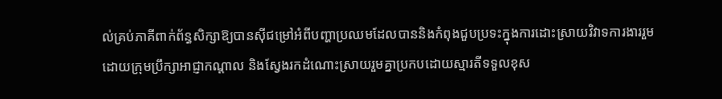ល់គ្រប់ភាគីពាក់ព័ន្ធសិក្សាឱ្យបានស៊ីជម្រៅអំពីបញ្ហាប្រឈមដែលបាននិងកំពុងជួបប្រទះក្នុងការដោះស្រាយវិវាទការងាររួម ដោយក្រុមប្រឹក្សាអាជ្ញាកណ្តាល និងស្វែងរកដំណោះស្រាយរួមគ្នាប្រកបដោយស្មារតីទទួលខុស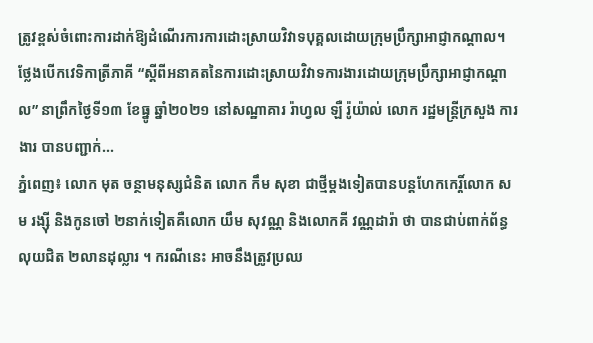ត្រូវខ្ពស់ចំពោះការដាក់ឱ្យដំណើរការការដោះស្រាយវិវាទបុគ្គលដោយក្រុមប្រឹក្សាអាជ្ញាកណ្តាល។ ថ្លែងបើកវេទិកាត្រីភាគី “ស្តីពីអនាគតនៃការដោះស្រាយវិវាទការងារដោយក្រុមប្រឹក្សាអាជ្ញាកណ្តាល” នាព្រឹកថ្ងៃទី១៣ ខែធ្នូ ឆ្នាំ២០២១ នៅសណ្ឋាគារ រ៉ាហ្វល ឡឺ រ៉ូយ៉ាល់ លោក រដ្ឋមន្ត្រីក្រសួង ការងារ បានបញ្ជាក់...
ភ្នំពេញ៖ លោក មុត ចន្ថាមនុស្សជំនិត លោក កឹម សុខា ជាថ្មីម្តងទៀតបានបន្តហែកកេរ្តិ៍លោក សម រង្ស៊ី និងកូនចៅ ២នាក់ទៀតគឺលោក យឹម សុវណ្ណ និងលោកគី វណ្ណដារ៉ា ថា បានជាប់ពាក់ព័ន្ធលុយជិត ២លានដុល្លារ ។ ករណីនេះ អាចនឹងត្រូវប្រឈ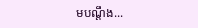មបណ្តឹង...